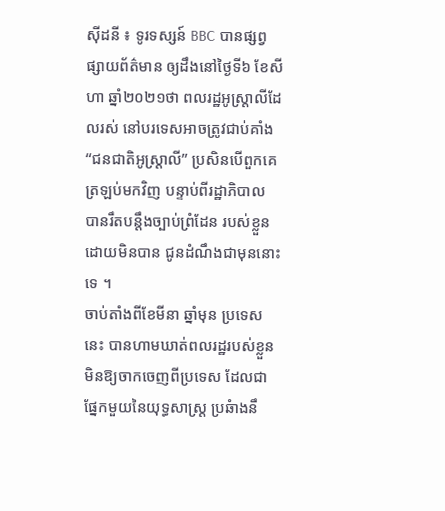ស៊ីដនី ៖ ទូរទស្សន៍ BBC បានផ្សព្វផ្សាយព័ត៌មាន ឲ្យដឹងនៅថ្ងៃទី៦ ខែសីហា ឆ្នាំ២០២១ថា ពលរដ្ឋអូស្រ្តាលីដែលរស់ នៅបរទេសអាចត្រូវជាប់គាំង “ជនជាតិអូស្រ្តាលី” ប្រសិនបើពួកគេត្រឡប់មកវិញ បន្ទាប់ពីរដ្ឋាភិបាល បានរឹតបន្តឹងច្បាប់ព្រំដែន របស់ខ្លួនដោយមិនបាន ជូនដំណឹងជាមុននោះទេ ។
ចាប់តាំងពីខែមីនា ឆ្នាំមុន ប្រទេសនេះ បានហាមឃាត់ពលរដ្ឋរបស់ខ្លួន មិនឱ្យចាកចេញពីប្រទេស ដែលជាផ្នែកមួយនៃយុទ្ធសាស្ត្រ ប្រឆំាងនឹ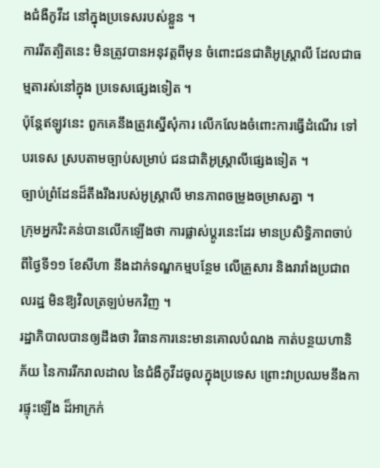ងជំងឺកូវីដ នៅក្នុងប្រទេសរបស់ខ្លួន ។
ការរឹតត្បិតនេះ មិនត្រូវបានអនុវត្តពីមុន ចំពោះជនជាតិអូស្ត្រាលី ដែលជាធម្មតារស់នៅក្នុង ប្រទេសផ្សេងទៀត ។
ប៉ុន្តែឥឡូវនេះ ពួកគេនឹងត្រូវស្នើសុំការ លើកលែងចំពោះការធ្វើដំណើរ ទៅបរទេស ស្របតាមច្បាប់សម្រាប់ ជនជាតិអូស្ត្រាលីផ្សេងទៀត ។
ច្បាប់ព្រំដែនដ៏តឹងរឹងរបស់អូស្ត្រាលី មានភាពចម្រូងចម្រាសគ្នា ។
ក្រុមអ្នករិះគន់បានលើកឡើងថា ការផ្លាស់ប្តូរនេះដែរ មានប្រសិទ្ធិភាពចាប់ពីថ្ងៃទី១១ ខែសីហា នឹងដាក់ទណ្ឌកម្មបន្ថែម លើគ្រួសារ និងរារាំងប្រជាពលរដ្ឋ មិនឱ្យវិលត្រឡប់មកវិញ ។
រដ្ឋាភិបាលបានឲ្យដឹងថា វិធានការនេះមានគោលបំណង កាត់បន្ថយហានិភ័យ នៃការរីករាលដាល នៃជំងឺកូវីដចូលក្នុងប្រទេស ព្រោះវាប្រឈមនឹងការផ្ទុះឡើង ដ៏អាក្រក់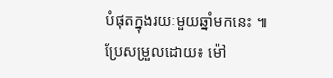បំផុតក្នុងរយៈមួយឆ្នាំមកនេះ ៕
ប្រែសម្រួលដោយ៖ ម៉ៅ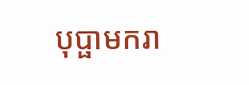បុប្ផាមករា